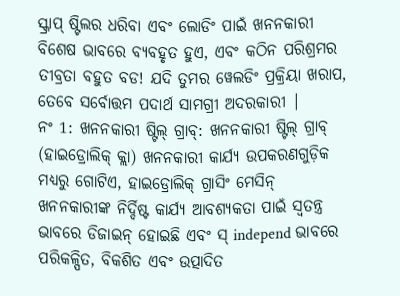ସ୍କ୍ରାପ୍ ଷ୍ଟିଲର ଧରିବା ଏବଂ ଲୋଡିଂ ପାଇଁ ଖନନକାରୀ ବିଶେଷ ଭାବରେ ବ୍ୟବହୃତ ହୁଏ, ଏବଂ କଠିନ ପରିଶ୍ରମର ତୀବ୍ରତା ବହୁତ ବଡ! ଯଦି ତୁମର ୱେଲଡିଂ ପ୍ରକ୍ରିୟା ଖରାପ, ତେବେ ସର୍ବୋତ୍ତମ ପଦାର୍ଥ ସାମଗ୍ରୀ ଅଦରକାରୀ |
ନଂ 1: ଖନନକାରୀ ଷ୍ଟିଲ୍ ଗ୍ରାବ୍: ଖନନକାରୀ ଷ୍ଟିଲ୍ ଗ୍ରାବ୍ (ହାଇଡ୍ରୋଲିକ୍ କ୍ଲା) ଖନନକାରୀ କାର୍ଯ୍ୟ ଉପକରଣଗୁଡ଼ିକ ମଧ୍ୟରୁ ଗୋଟିଏ, ହାଇଡ୍ରୋଲିକ୍ ଗ୍ରାସିଂ ମେସିନ୍ ଖନନକାରୀଙ୍କ ନିର୍ଦ୍ଦିଷ୍ଟ କାର୍ଯ୍ୟ ଆବଶ୍ୟକତା ପାଇଁ ସ୍ୱତନ୍ତ୍ର ଭାବରେ ଡିଜାଇନ୍ ହୋଇଛି ଏବଂ ସ୍ independ ଭାବରେ ପରିକଳ୍ପିତ, ବିକଶିତ ଏବଂ ଉତ୍ପାଦିତ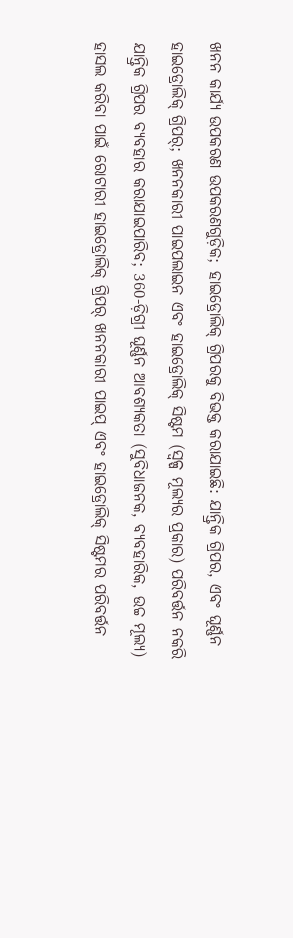ଖନନ କାର୍ଯ୍ୟ ଉପକରଣ ଉପକରଣଗୁଡ଼ିକ; ହାଇଡ୍ରୋଲିକ୍ ଗ୍ରିପରକୁ ବିଭକ୍ତ କରାଯାଇଛି: ଯାନ୍ତ୍ରିକ ଗ୍ରିପର, ଏବଂ ଘୂର୍ଣ୍ଣନ ହାଇଡ୍ରୋଲିକ୍ ଗ୍ରିପର୍; ଖନନକାରୀ ପାଇପଲାଇନ ଏବଂ ହାଇଡ୍ରୋଲିକ୍ ସିଷ୍ଟମ (ସ୍ୱଳ୍ପ ମୂଲ୍ୟର ପ୍ରକାର) ପରିବର୍ତ୍ତନ ନକରି ଯାନ୍ତ୍ରିକ ଗ୍ରିପର ବ୍ୟବହାର କରାଯାଇପାରିବ; 360-ଡ଼ିଗ୍ରୀ ଘୂର୍ଣ୍ଣନ ଆବଶ୍ୟକତା (ସୁବିଧାଜନକ, ବ୍ୟବହାରିକ, ଉଚ୍ଚ ମୂଲ୍ୟ) ହାସଲ କରିବା ପାଇଁ ରୋଟାରୀ ହାଇଡ୍ରୋଲିକ୍ ଗ୍ରିପର୍ ଖନନକାରୀ ପାଇପ୍ ଏବଂ ହାଇଡ୍ରୋଲିକ୍ ସିଷ୍ଟମର ପରିବର୍ତ୍ତନ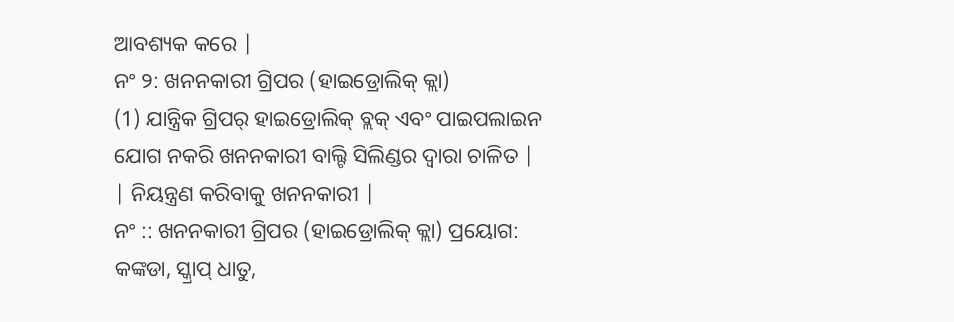ଆବଶ୍ୟକ କରେ |
ନଂ ୨: ଖନନକାରୀ ଗ୍ରିପର (ହାଇଡ୍ରୋଲିକ୍ କ୍ଲା)
(1) ଯାନ୍ତ୍ରିକ ଗ୍ରିପର୍ ହାଇଡ୍ରୋଲିକ୍ ବ୍ଲକ୍ ଏବଂ ପାଇପଲାଇନ ଯୋଗ ନକରି ଖନନକାରୀ ବାଲ୍ଟି ସିଲିଣ୍ଡର ଦ୍ୱାରା ଚାଳିତ |
| ନିୟନ୍ତ୍ରଣ କରିବାକୁ ଖନନକାରୀ |
ନଂ :: ଖନନକାରୀ ଗ୍ରିପର (ହାଇଡ୍ରୋଲିକ୍ କ୍ଲା) ପ୍ରୟୋଗ:
କଙ୍କଡା, ସ୍କ୍ରାପ୍ ଧାତୁ,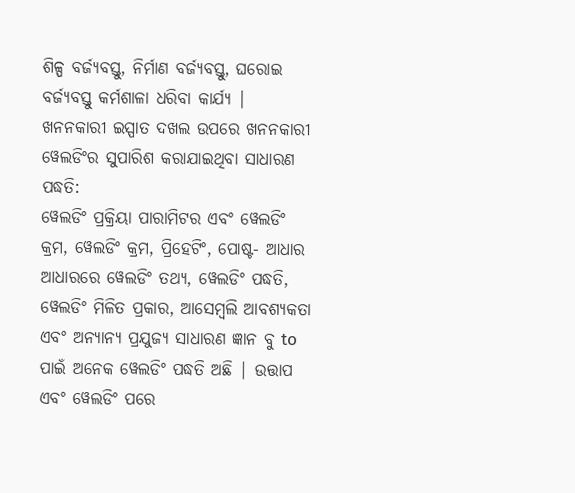ଶିଳ୍ପ ବର୍ଜ୍ୟବସ୍ତୁ, ନିର୍ମାଣ ବର୍ଜ୍ୟବସ୍ତୁ, ଘରୋଇ ବର୍ଜ୍ୟବସ୍ତୁ କର୍ମଶାଳା ଧରିବା କାର୍ଯ୍ୟ |
ଖନନକାରୀ ଇସ୍ପାତ ଦଖଲ ଉପରେ ଖନନକାରୀ ୱେଲଡିଂର ସୁପାରିଶ କରାଯାଇଥିବା ସାଧାରଣ ପଦ୍ଧତି:
ୱେଲଡିଂ ପ୍ରକ୍ରିୟା ପାରାମିଟର ଏବଂ ୱେଲଡିଂ କ୍ରମ, ୱେଲଡିଂ କ୍ରମ, ପ୍ରିହେଟିଂ, ପୋଷ୍ଟ- ଆଧାର ଆଧାରରେ ୱେଲଡିଂ ତଥ୍ୟ, ୱେଲଡିଂ ପଦ୍ଧତି, ୱେଲଡିଂ ମିଳିତ ପ୍ରକାର, ଆସେମ୍ବଲି ଆବଶ୍ୟକତା ଏବଂ ଅନ୍ୟାନ୍ୟ ପ୍ରଯୁଜ୍ୟ ସାଧାରଣ ଜ୍ଞାନ ବୁ to ପାଇଁ ଅନେକ ୱେଲଡିଂ ପଦ୍ଧତି ଅଛି | ଉତ୍ତାପ ଏବଂ ୱେଲଡିଂ ପରେ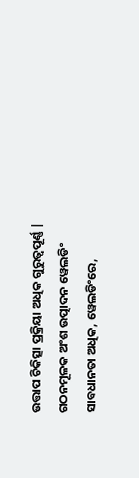ଉତ୍ତାପ ଚିକିତ୍ସା ପ୍ରକ୍ରିୟା ଅଧିକ ଗୁରୁତ୍ୱପୂର୍ଣ୍ଣ | ଗଠନମୂଳକ ଅଂଶ ଉତ୍ପାଦନ ୱେଲଡିଂ ସାବଧାନତା ଅଧିକ, ୱେଲଡିଂରେ,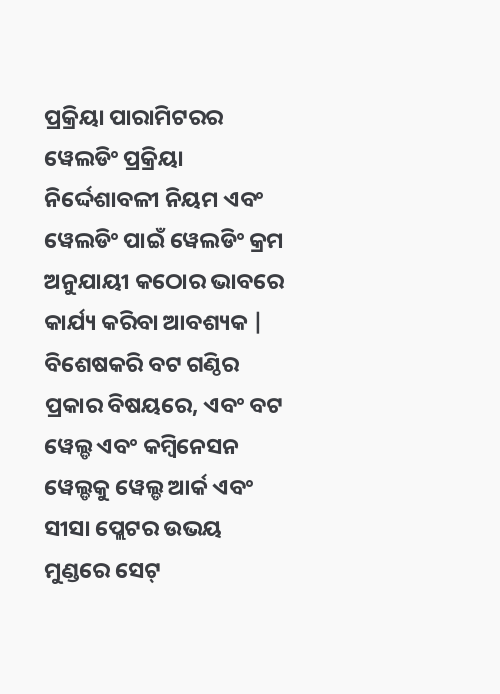ପ୍ରକ୍ରିୟା ପାରାମିଟରର ୱେଲଡିଂ ପ୍ରକ୍ରିୟା ନିର୍ଦ୍ଦେଶାବଳୀ ନିୟମ ଏବଂ ୱେଲଡିଂ ପାଇଁ ୱେଲଡିଂ କ୍ରମ ଅନୁଯାୟୀ କଠୋର ଭାବରେ କାର୍ଯ୍ୟ କରିବା ଆବଶ୍ୟକ | ବିଶେଷକରି ବଟ ଗଣ୍ଠିର ପ୍ରକାର ବିଷୟରେ, ଏବଂ ବଟ ୱେଲ୍ଡ ଏବଂ କମ୍ବିନେସନ ୱେଲ୍ଡକୁ ୱେଲ୍ଡ ଆର୍କ ଏବଂ ସୀସା ପ୍ଲେଟର ଉଭୟ ମୁଣ୍ଡରେ ସେଟ୍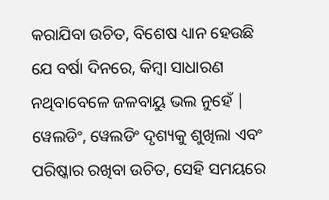କରାଯିବା ଉଚିତ, ବିଶେଷ ଧ୍ୟାନ ହେଉଛି ଯେ ବର୍ଷା ଦିନରେ, କିମ୍ବା ସାଧାରଣ ନଥିବାବେଳେ ଜଳବାୟୁ ଭଲ ନୁହେଁ | ୱେଲଡିଂ, ୱେଲଡିଂ ଦୃଶ୍ୟକୁ ଶୁଖିଲା ଏବଂ ପରିଷ୍କାର ରଖିବା ଉଚିତ, ସେହି ସମୟରେ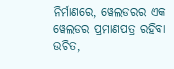ନିର୍ମାଣରେ, ୱେଲଡରର ଏକ ୱେଲଡର ପ୍ରମାଣପତ୍ର ରହିବା ଉଚିତ,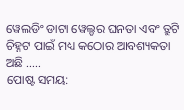ୱେଲଡିଂ ଡାଟା ୱେଲ୍ଡର ଘନତା ଏବଂ ତ୍ରୁଟି ଚିହ୍ନଟ ପାଇଁ ମଧ୍ୟ କଠୋର ଆବଶ୍ୟକତା ଅଛି .....
ପୋଷ୍ଟ ସମୟ: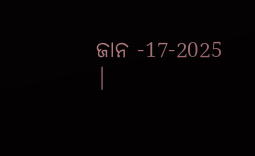ଜାନ -17-2025 |